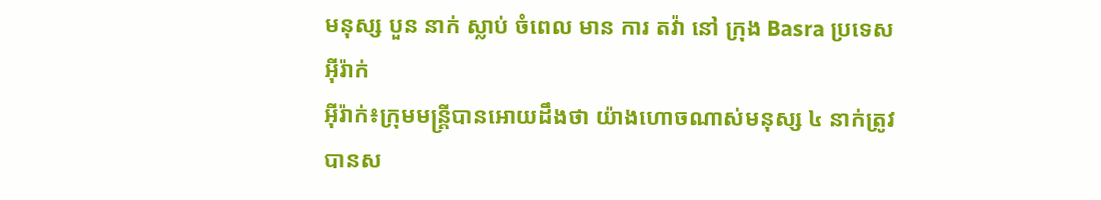មនុស្ស បួន នាក់ ស្លាប់ ចំពេល មាន ការ តវ៉ា នៅ ក្រុង Basra ប្រទេស អ៊ីរ៉ាក់
អ៊ីរ៉ាក់៖ក្រុមមន្ត្រីបានអោយដឹងថា យ៉ាងហោចណាស់មនុស្ស ៤ នាក់ត្រូវបានស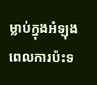ម្លាប់ក្នុងអំឡុងពេលការប៉ះទ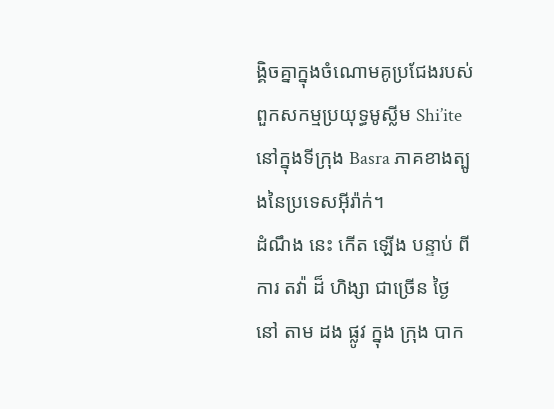ង្គិចគ្នាក្នុងចំណោមគូប្រជែងរបស់ពួកសកម្មប្រយុទ្ធមូស្លីម Shi’ite នៅក្នុងទីក្រុង Basra ភាគខាងត្បូងនៃប្រទេសអ៊ីរ៉ាក់។
ដំណឹង នេះ កើត ឡើង បន្ទាប់ ពី ការ តវ៉ា ដ៏ ហិង្សា ជាច្រើន ថ្ងៃ នៅ តាម ដង ផ្លូវ ក្នុង ក្រុង បាក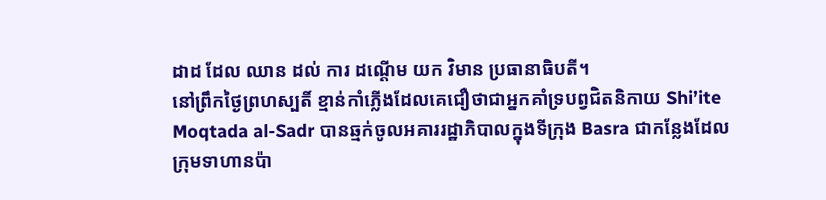ដាដ ដែល ឈាន ដល់ ការ ដណ្តើម យក វិមាន ប្រធានាធិបតី។
នៅព្រឹកថ្ងៃព្រហស្បតិ៍ ខ្មាន់កាំភ្លើងដែលគេជឿថាជាអ្នកគាំទ្របព្វជិតនិកាយ Shi’ite Moqtada al-Sadr បានឆ្មក់ចូលអគាររដ្ឋាភិបាលក្នុងទីក្រុង Basra ជាកន្លែងដែលក្រុមទាហានប៉ា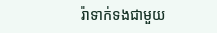រ៉ាទាក់ទងជាមួយ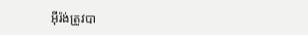អ៊ីរ៉ង់ត្រូវបា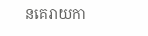នគេរាយកា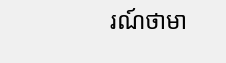រណ៍ថាមា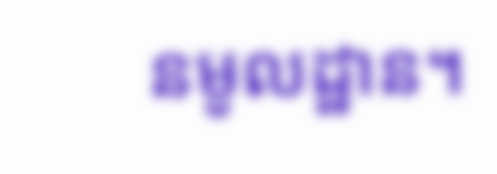នមូលដ្ឋាន។